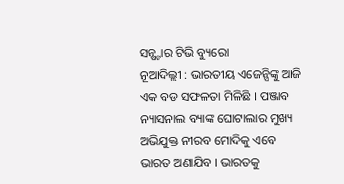ସନ୍ଷ୍ଟାର ଟିଭି ବ୍ୟୁରୋ
ନୂଆଦିଲ୍ଲୀ : ଭାରତୀୟ ଏଜେନ୍ସିଙ୍କୁ ଆଜି ଏକ ବଡ ସଫଳତା ମିଳିଛି । ପଞ୍ଜାବ ନ୍ୟାସନାଲ ବ୍ୟାଙ୍କ ଘୋଟାଲାର ମୁଖ୍ୟ ଅଭିଯୁକ୍ତ ନୀରବ ମୋଦିକୁ ଏବେ ଭାରତ ଅଣାଯିବ । ଭାରତକୁ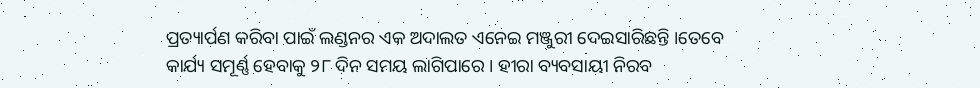ପ୍ରତ୍ୟାର୍ପଣ କରିବା ପାଇଁ ଲଣ୍ଡନର ଏକ ଅଦାଲତ ଏନେଇ ମଞ୍ଜୁରୀ ଦେଇସାରିଛନ୍ତି ।ତେବେ କାର୍ଯ୍ୟ ସମୂର୍ଣ୍ଣ ହେବାକୁ ୨୮ ଦିନ ସମୟ ଲାଗିପାରେ । ହୀରା ବ୍ୟବସାୟୀ ନିରବ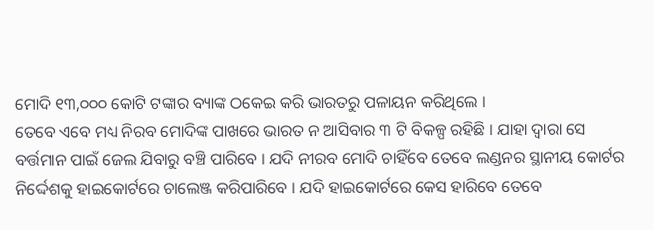ମୋଦି ୧୩,୦୦୦ କୋଟି ଟଙ୍କାର ବ୍ୟାଙ୍କ ଠକେଇ କରି ଭାରତରୁ ପଳାୟନ କରିଥିଲେ ।
ତେବେ ଏବେ ମଧ୍ୟ ନିରବ ମୋଦିଙ୍କ ପାଖରେ ଭାରତ ନ ଆସିବାର ୩ ଟି ବିକଳ୍ପ ରହିଛି । ଯାହା ଦ୍ଵାରା ସେ ବର୍ତ୍ତମାନ ପାଇଁ ଜେଲ ଯିବାରୁ ବଞ୍ଚି ପାରିବେ । ଯଦି ନୀରବ ମୋଦି ଚାହିଁବେ ତେବେ ଲଣ୍ଡନର ସ୍ଥାନୀୟ କୋର୍ଟର ନିର୍ଦ୍ଦେଶକୁ ହାଇକୋର୍ଟରେ ଚାଲେଞ୍ଜ କରିପାରିବେ । ଯଦି ହାଇକୋର୍ଟରେ କେସ ହାରିବେ ତେବେ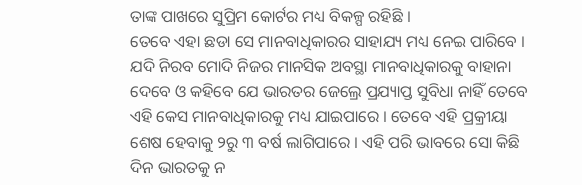ତାଙ୍କ ପାଖରେ ସୁପ୍ରିମ କୋର୍ଟର ମଧ୍ୟ ବିକଳ୍ପ ରହିଛି ।
ତେବେ ଏହା ଛଡା ସେ ମାନବାଧିକାରର ସାହାଯ୍ୟ ମଧ୍ୟ ନେଇ ପାରିବେ । ଯଦି ନିରବ ମୋଦି ନିଜର ମାନସିକ ଅବସ୍ଥା ମାନବାଧିକାରକୁ ବାହାନା ଦେବେ ଓ କହିବେ ଯେ ଭାରତର ଜେଲ୍ରେ ପ୍ରଯ୍ୟାପ୍ତ ସୁବିଧା ନାହିଁ ତେବେ ଏହି କେସ ମାନବାଧିକାରକୁ ମଧ୍ୟ ଯାଇପାରେ । ତେବେ ଏହି ପ୍ରକ୍ରୀୟା ଶେଷ ହେବାକୁ ୨ରୁ ୩ ବର୍ଷ ଲାଗିପାରେ । ଏହି ପରି ଭାବରେ ସୋ କିଛି ଦିନ ଭାରତକୁ ନ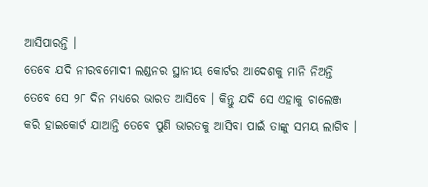ଆସିପାରନ୍ତି ।
ତେବେ ଯଦି ନୀରବମୋଦୀ ଲଣ୍ଡନର ସ୍ଥାନୀୟ କୋର୍ଟର ଆଦେଶକୁ ମାନି ନିଅନ୍ତି ତେବେ ସେ ୨୮ ଦିନ ମଧ୍ୟରେ ଭାରତ ଆସିବେ । କିନ୍ତୁ ଯଦି ସେ ଏହାକୁ ଚାଲେଞ୍ଜ କରି ହାଇକୋର୍ଟ ଯାଆନ୍ତି ତେବେ ପୁଣି ଭାରତକୁ ଆସିବା ପାଇଁ ତାଙ୍କୁ ସମୟ ଲାଗିବ ।